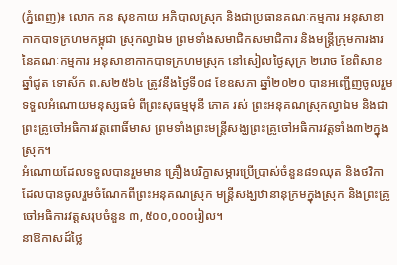(ភ្នំពេញ)៖ លោក កន សុខកាយ អភិបាលស្រុក និងជាប្រធានគណៈកម្មការ អនុសាខាកាកបាទក្រហមកម្ពុជា ស្រុកល្វាឯម ព្រមទាំងសមាជិកសមាជិការ និងមន្ត្រីក្រុមការងារនៃគណៈកម្មការ អនុសាខាកាកបាទក្រហមស្រុក នៅសៀលថ្ងៃសុក្រ ២រោច ខែពិសាខ ឆ្នាំជូត ទោស័ក ព.ស២៥៦៤ ត្រូវនឹងថ្ងៃទី០៨ ខែឧសភា ឆ្នាំ២០២០ បានអញ្ជើញចូលរួមទទួលអំណោយមនុស្សធម៌ ពីព្រះសុធម្មមុនី ភោគ រស់ ព្រះអនុគណស្រុកល្វាឯម និងជាព្រះគ្រូចៅអធិការវត្តពោធិ៍មាស ព្រមទាំងព្រះមន្រ្តីសង្ឃព្រះគ្រូចៅអធិការវត្តទាំង៣២ក្នុងស្រុក។
អំណោយដែលទទួលបានរួមមាន គ្រឿងបរិក្ខាសម្ភារប្រើប្រាស់ចំនួន៨១ឈុត និងថវិកាដែលបានចូលរួមចំណែកពីព្រះអនុគណស្រុក មន្រ្តីសង្ឃឋានានុក្រមក្នុងស្រុក និងព្រះគ្រូចៅអធិការវត្តសរុបចំនួន ៣,៥០០,០០០រៀល។
នាឱកាសដ៍ថ្លៃ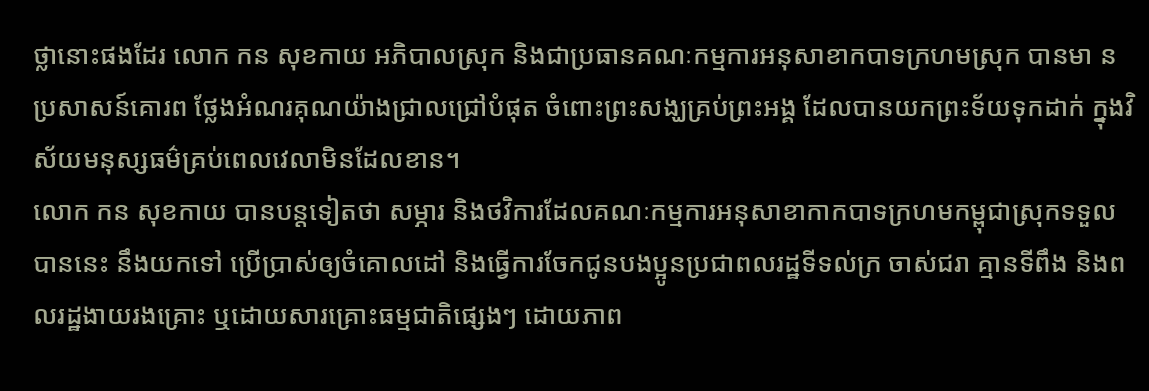ថ្លានោះផងដែរ លោក កន សុខកាយ អភិបាលស្រុក និងជាប្រធានគណៈកម្មការអនុសាខាកបាទក្រហមស្រុក បានមា នប្រសាសន៍គោរព ថ្លែងអំណរគុណយ៉ាងជ្រាលជ្រៅបំផុត ចំពោះព្រះសង្ឃគ្រប់ព្រះអង្គ ដែលបានយកព្រះទ័យទុកដាក់ ក្នុងវិស័យមនុស្សធម៌គ្រប់ពេលវេលាមិនដែលខាន។
លោក កន សុខកាយ បានបន្តទៀតថា សម្ភារ និងថវិការដែលគណៈកម្មការអនុសាខាកាកបាទក្រហមកម្ពុជាស្រុកទទួលបាននេះ នឹងយកទៅ ប្រើប្រាស់ឲ្យចំគោលដៅ និងធ្វើការចែកជូនបងប្អូនប្រជាពលរដ្ឋទីទល់ក្រ ចាស់ជរា គ្មានទីពឹង និងពលរដ្ឋងាយរងគ្រោះ ឬដោយសារគ្រោះធម្មជាតិផ្សេងៗ ដោយភាព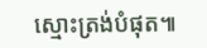ស្មោះត្រង់បំផុត៕